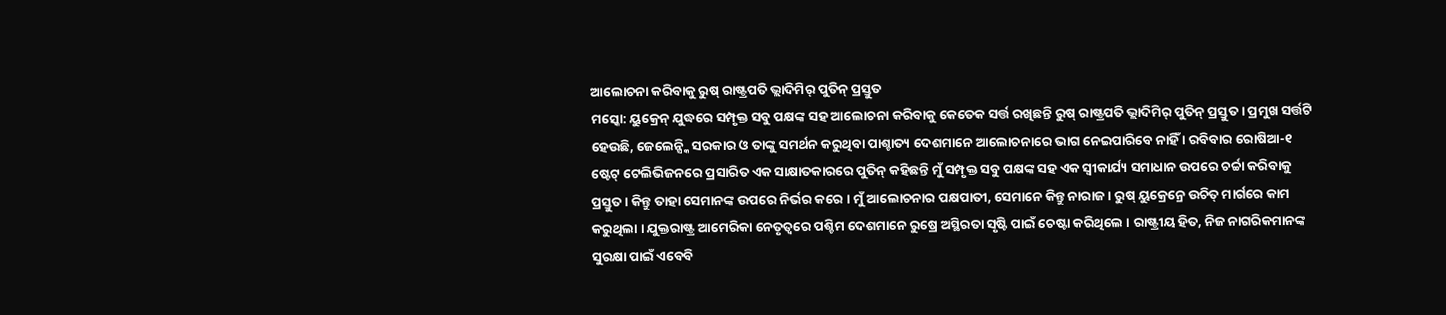ଆଲୋଚନା କରିବାକୁ ରୁଷ୍ ରାଷ୍ଟ୍ରପତି ଭ୍ଲାଦିମିର୍ ପୁତିନ୍ ପ୍ରସ୍ତୁତ
ମସ୍କୋ: ୟୁକ୍ରେନ୍ ଯୁଦ୍ଧରେ ସମ୍ପୃକ୍ତ ସବୁ ପକ୍ଷଙ୍କ ସହ ଆଲୋଚନା କରିବାକୁ କେତେକ ସର୍ତ୍ତ ରଖିଛନ୍ତି ରୁଷ୍ ରାଷ୍ଟ୍ରପତି ଭ୍ଲାଦିମିର୍ ପୁତିନ୍ ପ୍ରସ୍ତୁତ । ପ୍ରମୁଖ ସର୍ତ୍ତଟି ହେଉଛି, ଜେଲେନ୍ସ୍କି ସରକାର ଓ ତାଙ୍କୁ ସମର୍ଥନ କରୁଥିବା ପାଶ୍ଚାତ୍ୟ ଦେଶମାନେ ଆଲୋଚନାରେ ଭାଗ ନେଇପାରିବେ ନାହିଁ । ରବିବାର ରୋଷିଆ-୧ ଷ୍ଟେଟ୍ ଟେଲିଭିଜନରେ ପ୍ରସାରିତ ଏକ ସାକ୍ଷାତକାରରେ ପୁତିନ୍ କହିଛନ୍ତି ମୁଁ ସମ୍ପୃକ୍ତ ସବୁ ପକ୍ଷଙ୍କ ସହ ଏକ ସ୍ୱୀକାର୍ଯ୍ୟ ସମାଧାନ ଉପରେ ଚର୍ଚ୍ଚା କରିବାକୁ ପ୍ରସ୍ତୁତ । କିନ୍ତୁ ତାହା ସେମାନଙ୍କ ଉପରେ ନିର୍ଭର କରେ । ମୁଁ ଆଲୋଚନାର ପକ୍ଷପାତୀ, ସେମାନେ କିନ୍ତୁ ନାରାଜ । ରୁଷ୍ ୟୁକ୍ରେନ୍ରେ ଉଚିତ୍ ମାର୍ଗରେ କାମ କରୁଥିଲା । ଯୁକ୍ତରାଷ୍ଟ୍ର ଆମେରିକା ନେତୃତ୍ୱରେ ପଶ୍ଚିମ ଦେଶମାନେ ରୁଷ୍ରେ ଅସ୍ଥିରତା ସୃଷ୍ଟି ପାଇଁ ଚେଷ୍ଟା କରିଥିଲେ । ରାଷ୍ଟ୍ରୀୟ ହିତ, ନିଜ ନାଗରିକମାନଙ୍କ ସୁରକ୍ଷା ପାଇଁ ଏବେବି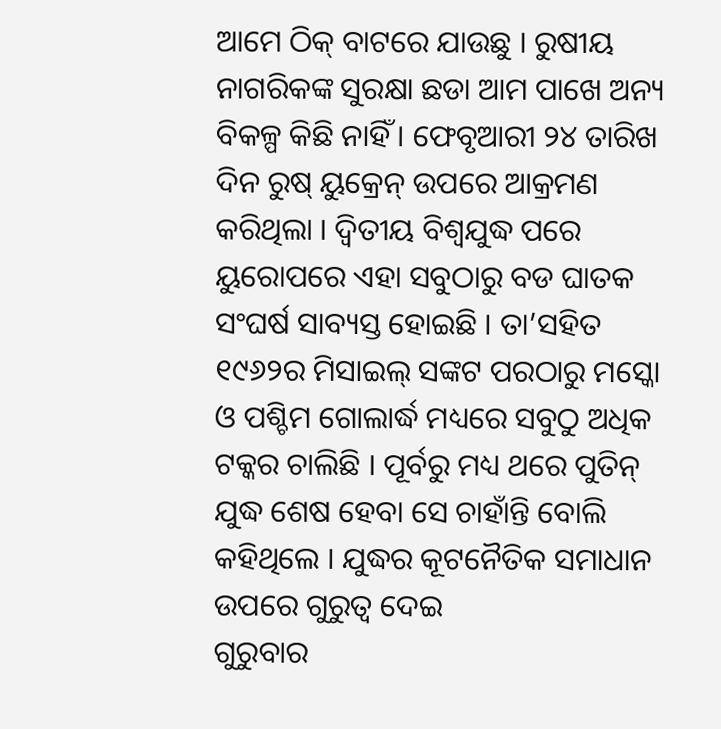ଆମେ ଠିକ୍ ବାଟରେ ଯାଉଛୁ । ରୁଷୀୟ ନାଗରିକଙ୍କ ସୁରକ୍ଷା ଛଡା ଆମ ପାଖେ ଅନ୍ୟ ବିକଳ୍ପ କିଛି ନାହିଁ । ଫେବୃଆରୀ ୨୪ ତାରିଖ ଦିନ ରୁଷ୍ ୟୁକ୍ରେନ୍ ଉପରେ ଆକ୍ରମଣ କରିଥିଲା । ଦ୍ୱିତୀୟ ବିଶ୍ୱଯୁଦ୍ଧ ପରେ ୟୁରୋପରେ ଏହା ସବୁଠାରୁ ବଡ ଘାତକ ସଂଘର୍ଷ ସାବ୍ୟସ୍ତ ହୋଇଛି । ତା’ସହିତ ୧୯୬୨ର ମିସାଇଲ୍ ସଙ୍କଟ ପରଠାରୁ ମସ୍କୋ ଓ ପଶ୍ଚିମ ଗୋଲାର୍ଦ୍ଧ ମଧ୍ୟରେ ସବୁଠୁ ଅଧିକ ଟକ୍କର ଚାଲିଛି । ପୂର୍ବରୁ ମଧ୍ୟ ଥରେ ପୁତିନ୍ ଯୁଦ୍ଧ ଶେଷ ହେବା ସେ ଚାହାଁନ୍ତି ବୋଲି କହିଥିଲେ । ଯୁଦ୍ଧର କୂଟନୈତିକ ସମାଧାନ ଉପରେ ଗୁରୁତ୍ୱ ଦେଇ
ଗୁରୁବାର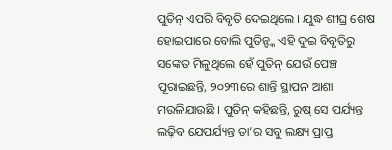ପୁତିନ୍ ଏପରି ବିବୃତି ଦେଇଥିଲେ । ଯୁଦ୍ଧ ଶୀଘ୍ର ଶେଷ ହୋଇପାରେ ବୋଲି ପୁତିନ୍ଙ୍କ ଏହି ଦୁଇ ବିବୃତିରୁ ସଙ୍କେତ ମିଳୁଥିଲେ ହେଁ ପୁତିନ୍ ଯେଉଁ ପେଞ୍ଚ ପୂରାଇଛନ୍ତି, ୨୦୨୩ରେ ଶାନ୍ତି ସ୍ଥାପନ ଆଶା ମଉଳିଯାଉଛି । ପୁତିନ୍ କହିଛନ୍ତି, ରୁଷ୍ ସେ ପର୍ଯ୍ୟନ୍ତ ଲଢ଼ିବ ଯେପର୍ଯ୍ୟନ୍ତ ତା’ର ସବୁ ଲକ୍ଷ୍ୟ ପ୍ରାପ୍ତ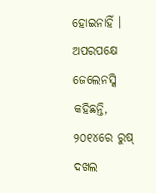ହୋଇନାହିଁ । ଅପରପକ୍ଷେ ଜେଲେନସ୍କି କହିଛନ୍ତି, ୨୦୧୪ରେ ରୁଷ୍ ଦଖଲ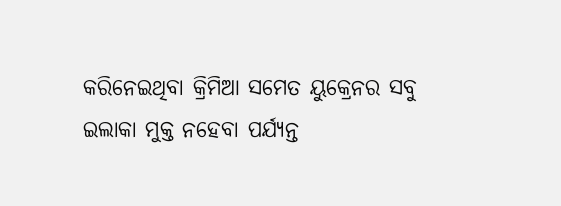କରିନେଇଥିବା କ୍ରିମିଆ ସମେତ ୟୁକ୍ରେନର ସବୁ ଇଲାକା ମୁକ୍ତ ନହେବା ପର୍ଯ୍ୟନ୍ତ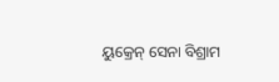ୟୁକ୍ରେନ୍ ସେନା ବିଶ୍ରାମ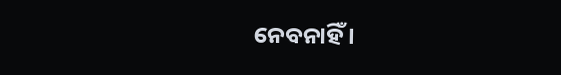ନେବନାହିଁ ।